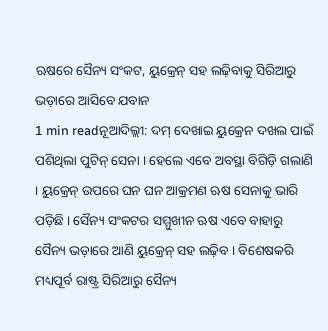ଋଷରେ ସୈନ୍ୟ ସଂକଟ, ୟୁକ୍ରେନ୍ ସହ ଲଢ଼ିବାକୁ ସିରିଆରୁ ଭଡ଼ାରେ ଆସିବେ ଯବାନ
1 min readନୂଆଦିଲ୍ଲୀ: ଦମ୍ ଦେଖାଇ ୟୁକ୍ରେନ ଦଖଲ ପାଇଁ ପଶିଥିଲା ପୁଟିନ୍ ସେନା । ହେଲେ ଏବେ ଅବସ୍ଥା ବିଗିଡ଼ି ଗଲାଣି । ୟୁକ୍ରେନ୍ ଉପରେ ଘନ ଘନ ଆକ୍ରମଣ ଋଷ ସେନାକୁ ଭାରି ପଡ଼ିଛି । ସୈନ୍ୟ ସଂକଟର ସମ୍ମୁଖୀନ ଋଷ ଏବେ ବାହାରୁ ସୈନ୍ୟ ଭଡ଼ାରେ ଆଣି ୟୁକ୍ରେନ୍ ସହ ଲଢ଼ିବ । ବିଶେଷକରି ମଧ୍ୟପୂର୍ବ ରାଷ୍ଟ୍ର ସିରିଆରୁ ସୈନ୍ୟ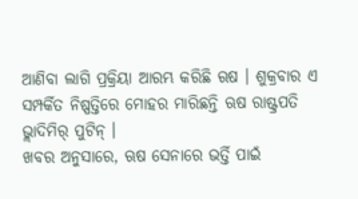ଆଣିବା ଲାଗି ପ୍ରକ୍ରିୟା ଆରମ୍ଭ କରିଛି ଋଷ । ଶୁକ୍ରବାର ଏ ସମ୍ପର୍କିତ ନିଷ୍ପତ୍ତିରେ ମୋହର ମାରିଛନ୍ତି ଋଷ ରାଷ୍ଟ୍ରପତି ଭ୍ଲାଦିମିର୍ ପୁଟିନ୍ ।
ଖବର ଅନୁସାରେ, ଋଷ ସେନାରେ ଭର୍ତ୍ତି ପାଇଁ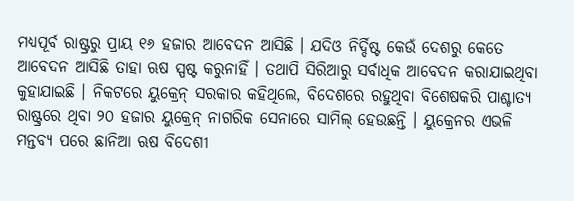ମଧ୍ୟପୂର୍ବ ରାଷ୍ଟ୍ରରୁ ପ୍ରାୟ ୧୬ ହଜାର ଆବେଦନ ଆସିଛି । ଯଦିଓ ନିର୍ଦ୍ଦିଷ୍ଟ କେଉଁ ଦେଶରୁ କେତେ ଆବେଦନ ଆସିଛି ତାହା ଋଷ ସ୍ପଷ୍ଟ କରୁନାହିଁ । ତଥାପି ସିରିଆରୁ ସର୍ବାଧିକ ଆବେଦନ କରାଯାଇଥିବା କୁହାଯାଇଛି । ନିକଟରେ ୟୁକ୍ରେନ୍ ସରକାର କହିଥିଲେ, ବିଦେଶରେ ରହୁଥିବା ବିଶେଷକରି ପାଶ୍ଚାତ୍ୟ ରାଷ୍ଟ୍ରରେ ଥିବା ୨୦ ହଜାର ୟୁକ୍ରେନ୍ ନାଗରିକ ସେନାରେ ସାମିଲ୍ ହେଉଛନ୍ତି । ୟୁକ୍ରେନର ଏଭଳି ମନ୍ତବ୍ୟ ପରେ ଛାନିଆ ଋଷ ବିଦେଶୀ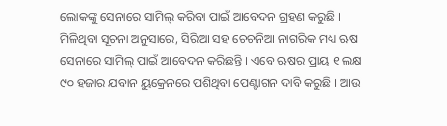ଲୋକଙ୍କୁ ସେନାରେ ସାମିଲ୍ କରିବା ପାଇଁ ଆବେଦନ ଗ୍ରହଣ କରୁଛି ।
ମିଳିଥିବା ସୂଚନା ଅନୁସାରେ, ସିରିଆ ସହ ଚେଚନିଆ ନାଗରିକ ମଧ୍ୟ ଋଷ ସେନାରେ ସାମିଲ୍ ପାଇଁ ଆବେଦନ କରିଛନ୍ତି । ଏବେ ଋଷର ପ୍ରାୟ ୧ ଲକ୍ଷ ୯୦ ହଜାର ଯବାନ ୟୁକ୍ରେନରେ ପଶିଥିବା ପେଣ୍ଟାଗନ ଦାବି କରୁଛି । ଆଉ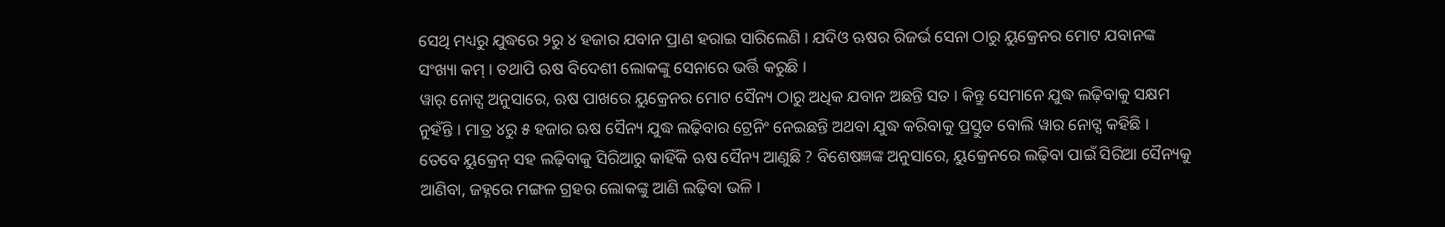ସେଥି ମଧ୍ୟରୁ ଯୁଦ୍ଧରେ ୨ରୁ ୪ ହଜାର ଯବାନ ପ୍ରାଣ ହରାଇ ସାରିଲେଣି । ଯଦିଓ ଋଷର ରିଜର୍ଭ ସେନା ଠାରୁ ୟୁକ୍ରେନର ମୋଟ ଯବାନଙ୍କ ସଂଖ୍ୟା କମ୍ । ତଥାପି ଋଷ ବିଦେଶୀ ଲୋକଙ୍କୁ ସେନାରେ ଭର୍ତ୍ତି କରୁଛି ।
ୱାର୍ ନୋଟ୍ସ ଅନୁସାରେ, ଋଷ ପାଖରେ ୟୁକ୍ରେନର ମୋଟ ସୈନ୍ୟ ଠାରୁ ଅଧିକ ଯବାନ ଅଛନ୍ତି ସତ । କିନ୍ତୁ ସେମାନେ ଯୁଦ୍ଧ ଲଢ଼ିବାକୁ ସକ୍ଷମ ନୁହଁନ୍ତି । ମାତ୍ର ୪ରୁ ୫ ହଜାର ଋଷ ସୈନ୍ୟ ଯୁଦ୍ଧ ଲଢ଼ିବାର ଟ୍ରେନିଂ ନେଇଛନ୍ତି ଅଥବା ଯୁଦ୍ଧ କରିବାକୁ ପ୍ରସ୍ତୁତ ବୋଲି ୱାର ନୋଟ୍ସ କହିଛି ।
ତେବେ ୟୁକ୍ରେନ୍ ସହ ଲଢ଼ିବାକୁ ସିରିଆରୁ କାହିଁକି ଋଷ ସୈନ୍ୟ ଆଣୁଛି ? ବିଶେଷଜ୍ଞଙ୍କ ଅନୁସାରେ, ୟୁକ୍ରେନରେ ଲଢ଼ିବା ପାଇଁ ସିରିଆ ସୈନ୍ୟକୁ ଆଣିବା, ଜହ୍ନରେ ମଙ୍ଗଳ ଗ୍ରହର ଲୋକଙ୍କୁ ଆଣି ଲଢ଼ିବା ଭଳି ।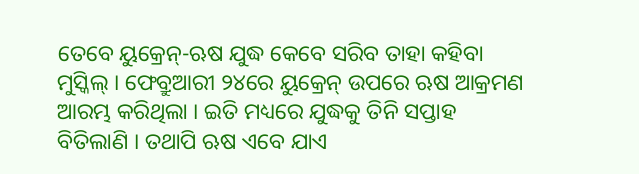ତେବେ ୟୁକ୍ରେନ୍-ଋଷ ଯୁଦ୍ଧ କେବେ ସରିବ ତାହା କହିବା ମୁସ୍କିଲ୍ । ଫେବ୍ରୁଆରୀ ୨୪ରେ ୟୁକ୍ରେନ୍ ଉପରେ ଋଷ ଆକ୍ରମଣ ଆରମ୍ଭ କରିଥିଲା । ଇତି ମଧ୍ୟରେ ଯୁଦ୍ଧକୁ ତିନି ସପ୍ତାହ ବିତିଲାଣି । ତଥାପି ଋଷ ଏବେ ଯାଏ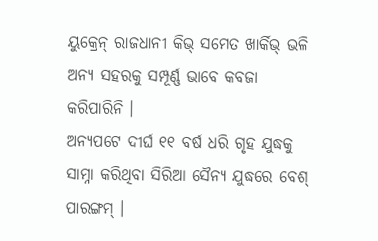ୟୁକ୍ରେନ୍ ରାଜଧାନୀ କିଭ୍ ସମେତ ଖାର୍କିଭ୍ ଭଳି ଅନ୍ୟ ସହରକୁ ସମ୍ପୂର୍ଣ୍ଣ ଭାବେ କବଜା କରିପାରିନି ।
ଅନ୍ୟପଟେ ଦୀର୍ଘ ୧୧ ବର୍ଷ ଧରି ଗୃହ ଯୁଦ୍ଧକୁ ସାମ୍ନା କରିଥିବା ସିରିଆ ସୈନ୍ୟ ଯୁଦ୍ଧରେ ବେଶ୍ ପାରଙ୍ଗମ୍ ।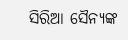ସିରିଆ ସୈନ୍ୟଙ୍କ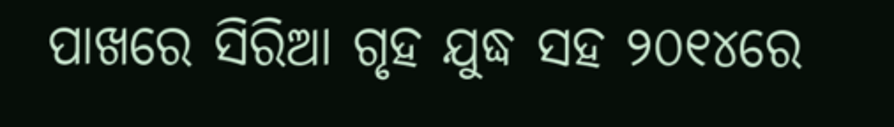ପାଖରେ ସିରିଆ ଗୃହ ଯୁଦ୍ଧ ସହ ୨୦୧୪ରେ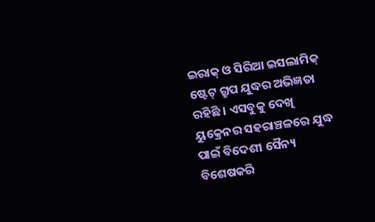ଇରାକ୍ ଓ ସିରିଆ ଇସଲାମିକ୍ ଷ୍ଟେଟ୍ ଗ୍ରୁପ ଯୁଦ୍ଧର ଅଭିଜ୍ଞତା ରହିଛି । ଏସବୁକୁ ଦେଖି ୟୁକ୍ରେନର ସହରାଞ୍ଚଳରେ ଯୁଦ୍ଧ ପାଇଁ ବିଦେଶୀ ସୈନ୍ୟ ବିଶେଷକରି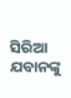ସିରିଆ ଯବାନଙ୍କୁ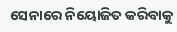ସେନାରେ ନିୟୋଜିତ କରିବାକୁ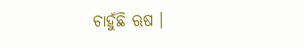ଚାହୁଁଛି ଋଷ ।